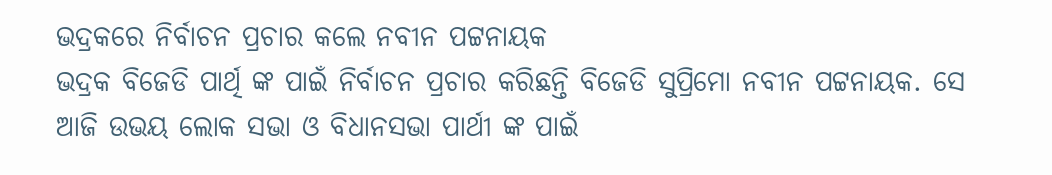ଭଦ୍ରକରେ ନିର୍ବାଚନ ପ୍ରଚାର କଲେ ନବୀନ ପଟ୍ଟନାୟକ
ଭଦ୍ରକ ବିଜେଡି ପାର୍ଥି ଙ୍କ ପାଇଁ ନିର୍ବାଚନ ପ୍ରଚାର କରିଛନ୍ତି ବିଜେଡି ସୁପ୍ରିମୋ ନବୀନ ପଟ୍ଟନାୟକ. ସେ ଆଜି ଉଭୟ ଲୋକ ସଭା ଓ ବିଧାନସଭା ପାର୍ଥୀ ଙ୍କ ପାଇଁ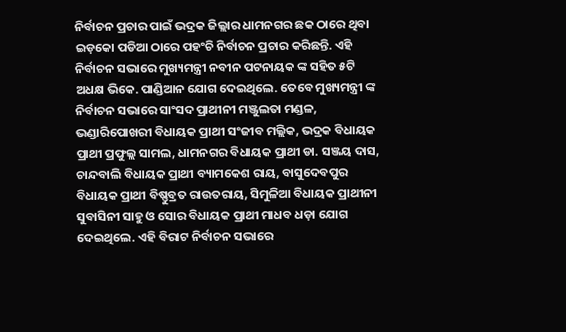ନିର୍ବାଚନ ପ୍ରଚାର ପାଇଁ ଭଦ୍ରକ ଜିଲ୍ଲାର ଧାମନଗର ଛକ ଠାରେ ଥିବା ଇଡ଼କୋ ପଡିଆ ଠାରେ ପହଂଚି ନିର୍ବାଚନ ପ୍ରଚାର କରିଛନ୍ତି. ଏହି ନିର୍ବାଚନ ସଭାରେ ମୁଖ୍ୟମନ୍ତ୍ରୀ ନବୀନ ପଟନାୟକ ଙ୍କ ସହିତ ୫ଟି ଅଧକ୍ଷ ଭିକେ. ପାଣ୍ଡିଆନ ଯୋଗ ଦେଇଥିଲେ. ତେବେ ମୁଖ୍ୟମନ୍ତ୍ରୀ ଙ୍କ ନିର୍ବାଚନ ସଭାରେ ସାଂସଦ ପ୍ରାଥୀନୀ ମଞ୍ଜୁଲତା ମଣ୍ଡଳ, ଭଣ୍ଡାରିପୋଖରୀ ବିଧାୟକ ପ୍ରାଥୀ ସଂଜୀବ ମଲ୍ଲିକ, ଭଦ୍ରକ ବିଧାୟକ ପ୍ରାଥୀ ପ୍ରଫୁଲ୍ଲ ସାମଲ, ଧାମନଗର ବିଧାୟକ ପ୍ରାଥୀ ଡା. ସଞ୍ଜୟ ଦାସ, ଚାନ୍ଦବାଲି ବିଧାୟକ ପ୍ରାଥୀ ବ୍ୟାମକେଶ ରାୟ, ବାସୁଦେବପୁର ବିଧାୟକ ପ୍ରାଥୀ ବିଷ୍ଣୁବ୍ରତ ରାଉତରାୟ, ସିମୁଳିଆ ବିଧାୟକ ପ୍ରାଥୀନୀ ସୁବାସିନୀ ସାହୁ ଓ ସୋର ବିଧାୟକ ପ୍ରାଥୀ ମାଧବ ଧଡ଼ା ଯୋଗ ଦେଇଥିଲେ. ଏହି ବିରାଟ ନିର୍ବାଚନ ସଭାରେ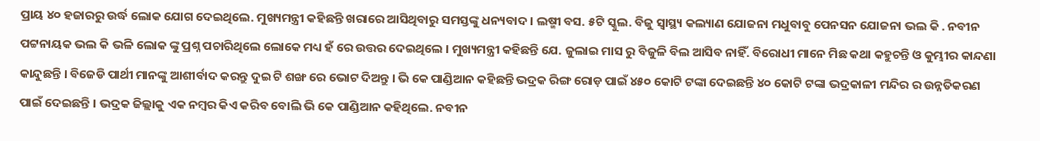ପ୍ରାୟ ୪୦ ହଜାରରୁ ଉର୍ଦ୍ଧ ଲୋକ ଯୋଗ ଦେଇଥିଲେ. ମୁଖ୍ୟମନ୍ତ୍ରୀ କହିଛନ୍ତି ଖରାରେ ଆସିଥିବାରୁ ସମସ୍ତଙ୍କୁ ଧନ୍ୟବାଦ । ଲଷ୍ମୀ ବସ. ୫ଟି ସ୍କୁଲ. ବିଜୁ ସ୍ୱାସ୍ଥ୍ୟ କଲ୍ୟାଣ ଯୋଜନା ମଧୁବାବୁ ପେନସନ ଯୋଜନା ଭଲ କି . ନବୀନ ପଟ୍ଟନାୟକ ଭଲ କି ଭଳି ଲୋକ ଙ୍କୁ ପ୍ରଶ୍ନ ପଚାରିଥିଲେ ଲୋକେ ମଧ୍ୟ ହଁ ରେ ଉତ୍ତର ଦେଇଥିଲେ । ମୁଖ୍ୟମନ୍ତ୍ରୀ କହିଛନ୍ତି ଯେ. ଜୁଲାଇ ମାସ ରୁ ବିଜୁଳି ବିଲ ଆସିବ ନାହିଁ. ବିରୋଧୀ ମାନେ ମିଛ କଥା କହୁଚନ୍ତି ଓ କୁମ୍ଭୀର କାନ୍ଦଣା କାନ୍ଦୁଛନ୍ତି । ବିଜେଡି ପାର୍ଥୀ ମାନଙ୍କୁ ଆଶୀର୍ବାଦ କରନ୍ତୁ ଦୁଇ ଟି ଶଙ୍ଖ ରେ ଭୋଟ ଦିଅନ୍ତୁ । ଭି କେ ପାଣ୍ଡିଆନ କହିଛନ୍ତି ଭଦ୍ରକ ରିଙ୍ଗ ରୋଡ଼ ପାଇଁ ୪୫୦ କୋଟି ଟଙ୍କା ଦେଇଛନ୍ତି ୪୦ କୋଟି ଟଙ୍କା ଭଦ୍ରକାଳୀ ମନ୍ଦିର ର ଉନ୍ନତିକରଣ ପାଇଁ ଦେଇଛନ୍ତି । ଭଦ୍ରକ ଜିଲ୍ଲାକୁ ଏକ ନମ୍ବର କିଏ କରିବ ବୋଲି ଭି କେ ପାଣ୍ଡିଆନ କହିଥିଲେ. ନବୀନ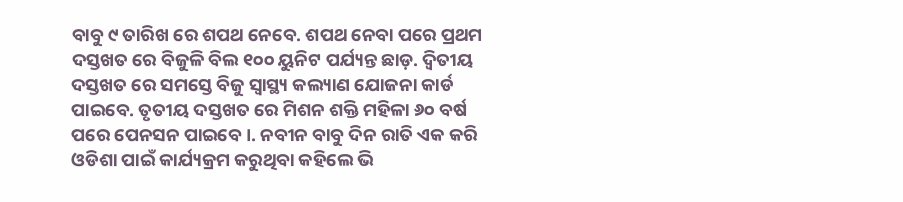ବାବୁ ୯ ତାରିଖ ରେ ଶପଥ ନେବେ. ଶପଥ ନେବା ପରେ ପ୍ରଥମ ଦସ୍ତଖତ ରେ ବିଜୁଳି ବିଲ ୧୦୦ ୟୁନିଟ ପର୍ଯ୍ୟନ୍ତ ଛାଡ଼. ଦ୍ୱିତୀୟ ଦସ୍ତଖତ ରେ ସମସ୍ତେ ବିଜୁ ସ୍ୱାସ୍ଥ୍ୟ କଲ୍ୟାଣ ଯୋଜନା କାର୍ଡ ପାଇବେ. ତୃତୀୟ ଦସ୍ତଖତ ରେ ମିଶନ ଶକ୍ତି ମହିଳା ୬୦ ବର୍ଷ ପରେ ପେନସନ ପାଇବେ ।. ନବୀନ ବାବୁ ଦିନ ରାତି ଏକ କରି ଓଡିଶା ପାଇଁ କାର୍ଯ୍ୟକ୍ରମ କରୁଥିବା କହିଲେ ଭି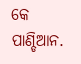କେ ପାଣ୍ଡିଆନ.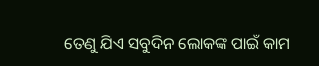ତେଣୁ ଯିଏ ସବୁଦିନ ଲୋକଙ୍କ ପାଇଁ କାମ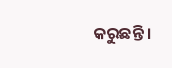କରୁଛନ୍ତି ।